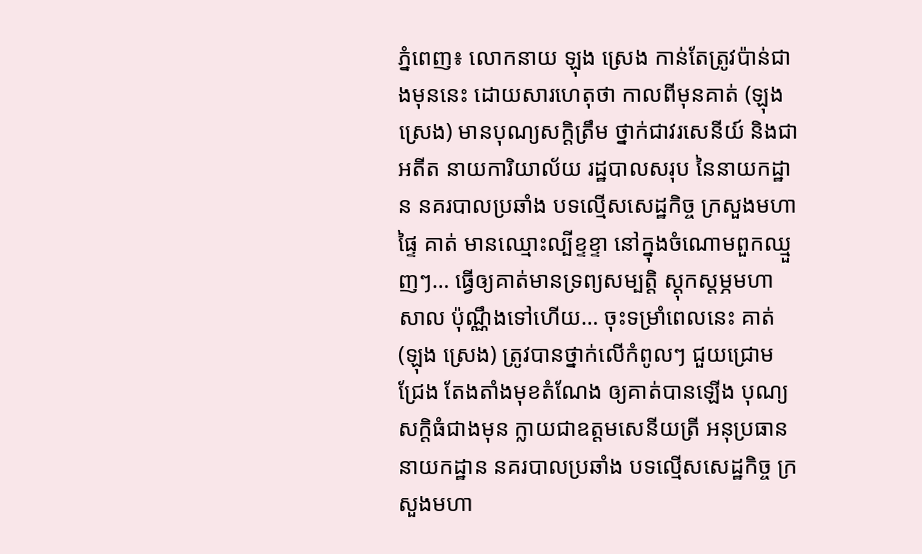ភ្នំពេញ៖ លោកនាយ ឡុង ស្រេង កាន់តែត្រូវប៉ាន់ជាងមុននេះ ដោយសារហេតុថា កាលពីមុនគាត់ (ឡុង ស្រេង) មានបុណ្យសក្ដិត្រឹម ថ្នាក់ជាវរសេនីយ៍ និងជាអតីត នាយការិយាល័យ រដ្ឋបាលសរុប នៃនាយកដ្ឋាន នគរបាលប្រឆាំង បទល្មើសសេដ្ឋកិច្ច ក្រសួងមហាផ្ទៃ គាត់ មានឈ្មោះល្បីខ្ទខ្ទា នៅក្នុងចំណោមពួកឈ្មួញៗ… ធ្វើឲ្យគាត់មានទ្រព្យសម្បត្តិ ស្ដុកស្ដម្ភមហាសាល ប៉ុណ្ណឹងទៅហើយ… ចុះទម្រាំពេលនេះ គាត់ (ឡុង ស្រេង) ត្រូវបានថ្នាក់លើកំពូលៗ ជួយជ្រោមជ្រែង តែងតាំងមុខតំណែង ឲ្យគាត់បានឡើង បុណ្យសក្ដិធំជាងមុន ក្លាយជាឧត្តមសេនីយត្រី អនុប្រធាននាយកដ្ឋាន នគរបាលប្រឆាំង បទល្មើសសេដ្ឋកិច្ច ក្រសួងមហា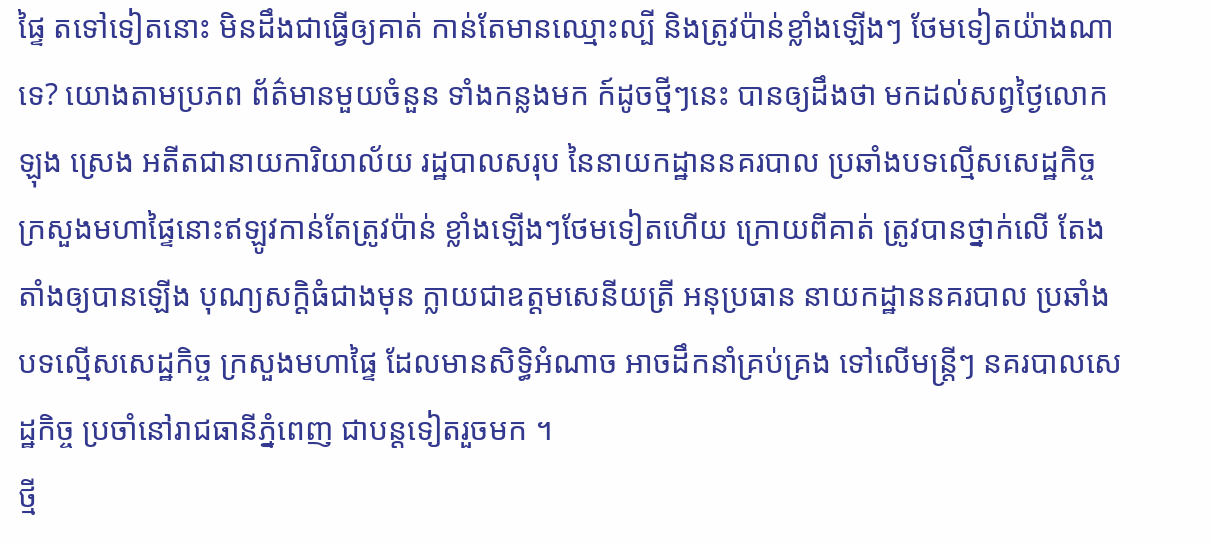ផ្ទៃ តទៅទៀតនោះ មិនដឹងជាធ្វើឲ្យគាត់ កាន់តែមានឈ្មោះល្បី និងត្រូវប៉ាន់ខ្លាំងឡើងៗ ថែមទៀតយ៉ាងណាទេ? យោងតាមប្រភព ព័ត៌មានមួយចំនួន ទាំងកន្លងមក ក៍ដូចថ្មីៗនេះ បានឲ្យដឹងថា មកដល់សព្វថ្ងៃលោក ឡុង ស្រេង អតីតជានាយការិយាល័យ រដ្ឋបាលសរុប នៃនាយកដ្ឋាននគរបាល ប្រឆាំងបទល្មើសសេដ្ឋកិច្ច ក្រសួងមហាផ្ទៃនោះឥឡូវកាន់តែត្រូវប៉ាន់ ខ្លាំងឡើងៗថែមទៀតហើយ ក្រោយពីគាត់ ត្រូវបានថ្នាក់លើ តែងតាំងឲ្យបានឡើង បុណ្យសក្ដិធំជាងមុន ក្លាយជាឧត្តមសេនីយត្រី អនុប្រធាន នាយកដ្ឋាននគរបាល ប្រឆាំងបទល្មើសសេដ្ឋកិច្ច ក្រសួងមហាផ្ទៃ ដែលមានសិទ្ធិអំណាច អាចដឹកនាំគ្រប់គ្រង ទៅលើមន្ត្រីៗ នគរបាលសេដ្ឋកិច្ច ប្រចាំនៅរាជធានីភ្នំពេញ ជាបន្តទៀតរួចមក ។
ថ្មី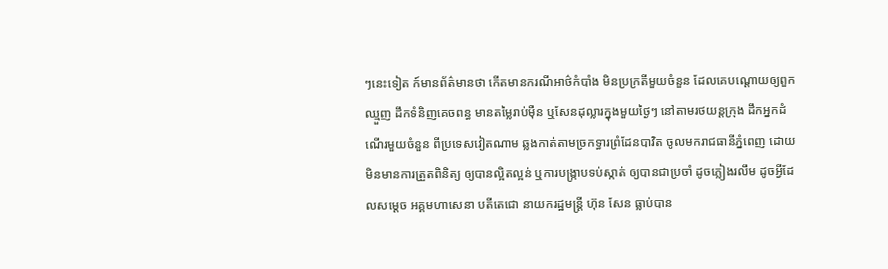ៗនេះទៀត ក៍មានព័ត៌មានថា កើតមានករណីអាថ៌កំបាំង មិនប្រក្រតីមួយចំនួន ដែលគេបណ្ដោយឲ្យពួកឈ្មួញ ដឹកទំនិញគេចពន្ធ មានតម្លៃរាប់ម៉ឺន ឬសែនដុល្លារក្នុងមួយថ្ងៃៗ នៅតាមរថយន្តក្រុង ដឹកអ្នកដំណើរមួយចំនួន ពីប្រទេសវៀតណាម ឆ្លងកាត់តាមច្រកទ្ធារព្រំដែនបាវិត ចូលមករាជធានីភ្នំពេញ ដោយមិនមានការត្រួតពិនិត្យ ឲ្យបានល្អិតល្អន់ ឬការបង្ក្រាបទប់ស្កាត់ ឲ្យបានជាប្រចាំ ដូចភ្លៀងរលឹម ដូចអ្វីដែលសម្ដេច អគ្គមហាសេនា បតីតេជោ នាយករដ្ឋមន្ត្រី ហ៊ុន សែន ធ្លាប់បាន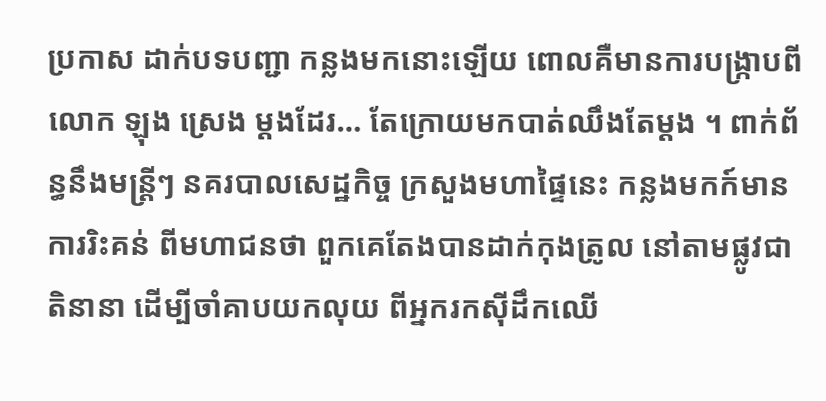ប្រកាស ដាក់បទបញ្ជា កន្លងមកនោះឡើយ ពោលគឺមានការបង្ក្រាបពីលោក ឡុង ស្រេង ម្ដងដែរ… តែក្រោយមកបាត់ឈឹងតែម្ដង ។ ពាក់ព័ន្ធនឹងមន្ត្រីៗ នគរបាលសេដ្ឋកិច្ច ក្រសួងមហាផ្ទៃនេះ កន្លងមកក៍មានការរិះគន់ ពីមហាជនថា ពួកគេតែងបានដាក់កុងត្រូល នៅតាមផ្លូវជាតិនានា ដើម្បីចាំគាបយកលុយ ពីអ្នករកស៊ីដឹកឈើ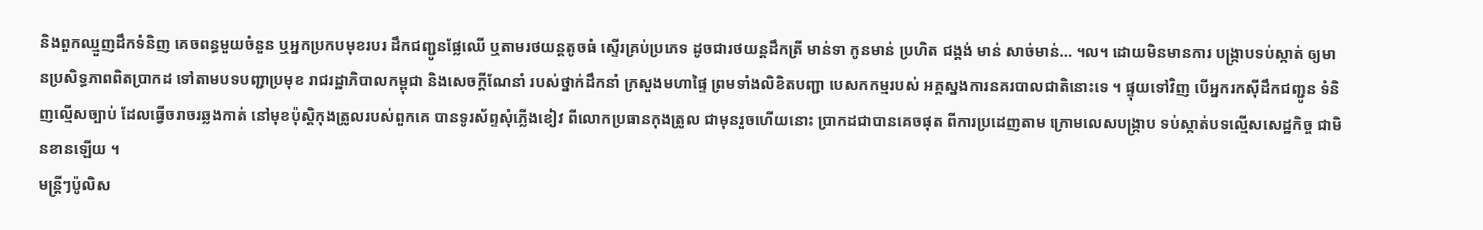និងពួកឈ្មួញដឹកទំនិញ គេចពន្ធមួយចំនួន ឬអ្នកប្រកបមុខរបរ ដឹកជញ្ជូនផ្លែឈើ ឬតាមរថយន្ដតូចធំ ស្ទើរគ្រប់ប្រភេទ ដូចជារថយន្ដដឹកត្រី មាន់ទា កូនមាន់ ប្រហិត ជង្គង់ មាន់ សាច់មាន់… ។ល។ ដោយមិនមានការ បង្ក្រាបទប់ស្កាត់ ឲ្យមានប្រសិទ្ធភាពពិតប្រាកដ ទៅតាមបទបញ្ជាប្រមុខ រាជរដ្ឋាភិបាលកម្ពុជា និងសេចក្ដីណែនាំ របស់ថ្នាក់ដឹកនាំ ក្រសួងមហាផ្ទៃ ព្រមទាំងលិខិតបញ្ជា បេសកកម្មរបស់ អគ្គស្នងការនគរបាលជាតិនោះទេ ។ ផ្ទុយទៅវិញ បើអ្នករកស៊ីដឹកជញ្ជូន ទំនិញល្មើសច្បាប់ ដែលធ្វើចរាចរឆ្លងកាត់ នៅមុខប៉ុស្ដិកុងត្រូលរបស់ពួកគេ បានទូរស័ព្ទសុំភ្លើងខៀវ ពីលោកប្រធានកុងត្រូល ជាមុនរួចហើយនោះ ប្រាកដជាបានគេចផុត ពីការប្រដេញតាម ក្រោមលេសបង្ក្រាប ទប់ស្កាត់បទល្មើសសេដ្ឋកិច្ច ជាមិនខានឡើយ ។
មន្ត្រីៗប៉ូលិស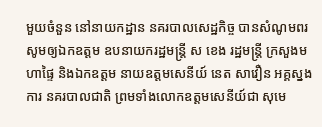មួយចំនួន នៅនាយកដ្ឋាន នគរបាលសេដ្ឋកិច្ច បានសំណូមពរ សូមឲ្យឯកឧត្តម ឧបនាយករដ្ឋមន្ត្រី ស ខេង រដ្ឋមន្ត្រី ក្រសួងមហាផ្ទៃ និងឯកឧត្តម នាយឧត្តមសេនីយ៍ នេត សាវឿន អគ្គស្នងការ នគរបាលជាតិ ព្រមទាំងលោកឧត្តមសេនីយ៍ជា សុមេ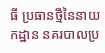ធី ប្រធានថ្មីនៃនាយកដ្ឋាន នគរបាលប្រ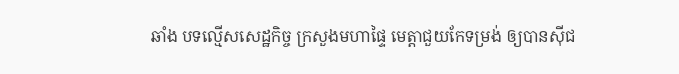ឆាំង បទល្មើសសេដ្ឋកិច្ច ក្រសួងមហាផ្ទៃ មេត្តាជួយកែទម្រង់ ឲ្យបានស៊ីជ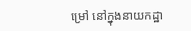ម្រៅ នៅក្នុងនាយកដ្ឋា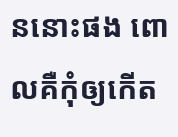ននោះផង ពោលគឺកុំឲ្យកើត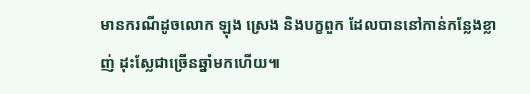មានករណីដូចលោក ឡុង ស្រេង និងបក្ខពួក ដែលបាននៅកាន់កន្លែងខ្លាញ់ ដុះស្លែជាច្រើនឆ្នាំមកហើយ៕